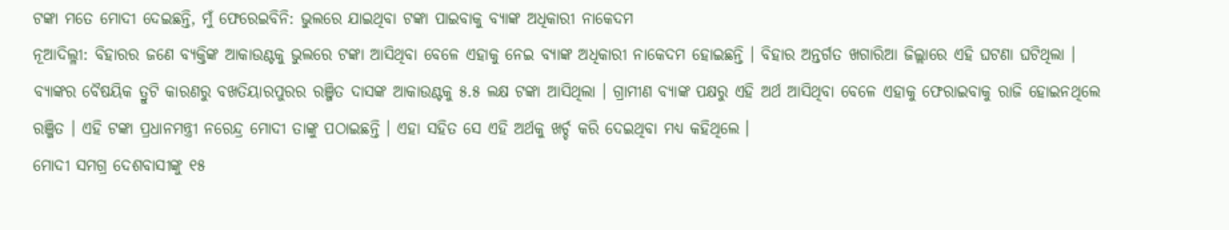ଟଙ୍କା ମତେ ମୋଦୀ ଦେଇଛନ୍ତି, ମୁଁ ଫେରେଇବିନି: ଭୁଲରେ ଯାଇଥିବା ଟଙ୍କା ପାଇବାକୁ ବ୍ୟାଙ୍କ ଅଧିକାରୀ ନାକେଦମ
ନୂଆଦିଲ୍ଳୀ: ବିହାରର ଜଣେ ବ୍ୟକ୍ତିଙ୍କ ଆକାଉଣ୍ଟକୁ ଭୁଲରେ ଟଙ୍କା ଆସିଥିବା ବେଳେ ଏହାକୁ ନେଇ ବ୍ୟାଙ୍କ ଅଧିକାରୀ ନାକେଦମ ହୋଇଛନ୍ତି । ବିହାର ଅନ୍ତର୍ଗତ ଖଗାରିଆ ଜିଲ୍ଲାରେ ଏହି ଘଟଣା ଘଟିଥିଲା । ବ୍ୟାଙ୍କର ବୈଷୟିକ ତ୍ରୁଟି କାରଣରୁ ବଖତିୟାରପୁରର ରଞ୍ଜିତ ଦାସଙ୍କ ଆକାଉଣ୍ଟକୁ ୫.୫ ଲକ୍ଷ ଟଙ୍କା ଆସିଥିଲା । ଗ୍ରାମୀଣ ବ୍ୟାଙ୍କ ପକ୍ଷରୁ ଏହି ଅର୍ଥ ଆସିଥିବା ବେଳେ ଏହାକୁ ଫେରାଇବାକୁ ରାଜି ହୋଇନଥିଲେ ରଞ୍ଜିତ । ଏହି ଟଙ୍କା ପ୍ରଧାନମନ୍ତ୍ରୀ ନରେନ୍ଦ୍ର ମୋଦୀ ତାଙ୍କୁ ପଠାଇଛନ୍ତି । ଏହା ସହିତ ସେ ଏହି ଅର୍ଥକୁ ଖର୍ଚ୍ଚ କରି ଦେଇଥିବା ମଧ୍ୟ କହିଥିଲେ ।
ମୋଦୀ ସମଗ୍ର ଦେଶବାସୀଙ୍କୁ ୧୫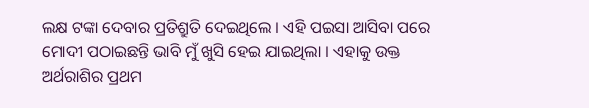ଲକ୍ଷ ଟଙ୍କା ଦେବାର ପ୍ରତିଶ୍ରୁତି ଦେଇଥିଲେ । ଏହି ପଇସା ଆସିବା ପରେ ମୋଦୀ ପଠାଇଛନ୍ତି ଭାବି ମୁଁ ଖୁସି ହେଇ ଯାଇଥିଲା । ଏହାକୁ ଉକ୍ତ ଅର୍ଥରାଶିର ପ୍ରଥମ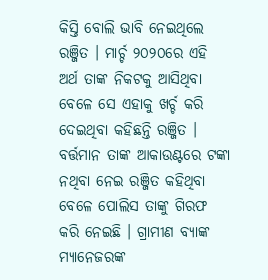କିସ୍ତି ବୋଲି ଭାବି ନେଇଥିଲେ ରଞ୍ଜିତ । ମାର୍ଚ୍ଚ ୨୦୨୦ରେ ଏହି ଅର୍ଥ ତାଙ୍କ ନିକଟକୁ ଆସିଥିବା ବେଳେ ସେ ଏହାକୁ ଖର୍ଚ୍ଚ କରି ଦେଇଥିବା କହିଛନ୍ତି ରଞ୍ଜିତ । ବର୍ତ୍ତମାନ ତାଙ୍କ ଆକାଉଣ୍ଟରେ ଟଙ୍କା ନଥିବା ନେଇ ରଞ୍ଜିତ କହିଥିବା ବେଳେ ପୋଲିସ ତାଙ୍କୁ ଗିରଫ କରି ନେଇଛି । ଗ୍ରାମୀଣ ବ୍ୟାଙ୍କ ମ୍ୟାନେଜରଙ୍କ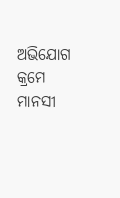ଅଭିଯୋଗ କ୍ରମେ ମାନସୀ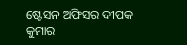ଷ୍ଟେସନ ଅଫିସର ଦୀପକ କୁମାର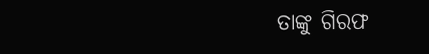ତାଙ୍କୁ ଗିରଫ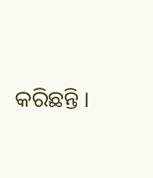କରିଛନ୍ତି ।